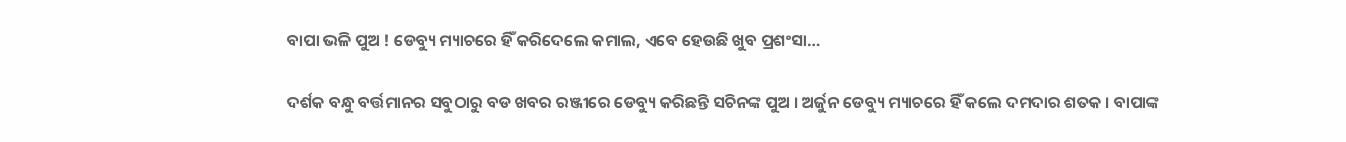ବାପା ଭଳି ପୁଅ ! ଡେବ୍ୟୁ ମ୍ୟାଚରେ ହିଁ କରିଦେଲେ କମାଲ, ଏବେ ହେଉଛି ଖୁବ ପ୍ରଶଂସା…

ଦର୍ଶକ ବନ୍ଧୁ ବର୍ତ୍ତମାନର ସବୁଠାରୁ ବଡ ଖବର ରଞ୍ଜୀରେ ଡେବ୍ୟୁ କରିଛନ୍ତି ସଚିନଙ୍କ ପୁଅ । ଅର୍ଜୁନ ଡେବ୍ୟୁ ମ୍ୟାଚରେ ହିଁ କଲେ ଦମଦାର ଶତକ । ବାପାଙ୍କ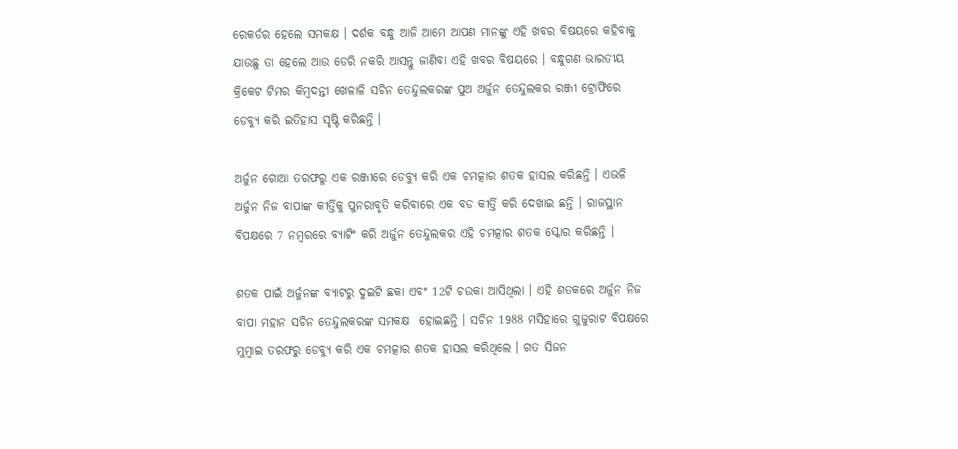ରେକର୍ଡର ହେଲେ ସମକକ୍ଷ । ଦର୍ଶକ ବନ୍ଧୁ ଆଜି ଆମେ ଆପଣ ମାନଙ୍କୁ ଏହି ଖବର ବିଷୟରେ କହିବାକୁ ଯାଉଛୁ ତା ହେଲେ ଆଉ ଡେରି ନକରି ଆସନ୍ତୁ ଜାଣିବା ଏହି ଖବର ବିଷୟରେ । ବନ୍ଧୁଗଣ ଭାରତୀୟ କ୍ରିକେଟ ଟିମର କିମ୍ବଦନ୍ତୀ ଖେଳାଳି ସଚିନ ତେନ୍ଦୁଲକରଙ୍କ ପୁଅ ଅର୍ଜୁନ ତେନ୍ଦୁଲକର ରଞ୍ଜୀ ଟ୍ରୋଫିରେ ଡେବ୍ୟୁ କରି ଇତିହାସ ସୃଷ୍ଟି କରିଛନ୍ତି ।

ଅର୍ଜୁନ ଗୋଆ ତରଫରୁ ଏକ ରଞ୍ଜୀରେ ଡେବ୍ୟୁ କରି ଏକ ଚମତ୍କାର ଶତକ ହାସଲ କରିଛନ୍ତି । ଏଭଳି ଅର୍ଜୁନ ନିଜ ବାପାଙ୍କ କୀର୍ତ୍ତିକୁ ପୁନରାବୃତି କରିବାରେ ଏକ ବଡ କୀର୍ତ୍ତି କରି ଦେଖାଇ ଛନ୍ତି । ରାଜସ୍ଥାନ ବିପକ୍ଷରେ 7 ନମ୍ବରରେ ବ୍ୟାଟିଂ କରି ଅର୍ଜୁନ ତେନ୍ଦୁଲକର ଏହି ଚମତ୍କାର ଶତକ ସ୍କୋର କରିଛନ୍ତି ।

ଶତକ ପାଇଁ ଅର୍ଜୁନଙ୍କ ବ୍ୟାଟରୁ ଦୁଇଟି ଛକା ଏବଂ 12ଟି ଚଉକା ଆସିଥିଲା । ଏହି ଶତକରେ ଅର୍ଜୁନ ନିଜ ବାପା ମହାନ ସଚିନ ତେନ୍ଦୁଲକରଙ୍କ ସମକକ୍ଷ  ହୋଇଛନ୍ତି । ସଚିନ 1988 ମସିହାରେ ଗୁଜୁରାଟ ବିପକ୍ଷରେ ମୁମ୍ବାଇ ତରଫରୁ ଡେବ୍ୟୁ କରି ଏକ ଚମତ୍କାର ଶତକ ହାସଲ କରିଥିଲେ । ଗତ ସିଜନ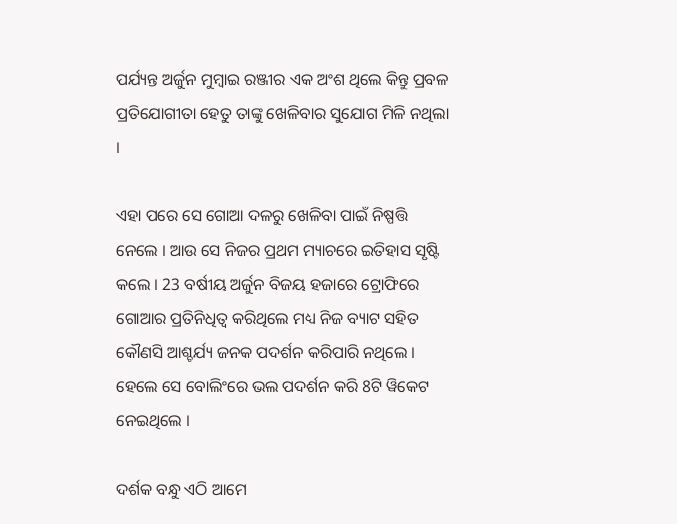ପର୍ଯ୍ୟନ୍ତ ଅର୍ଜୁନ ମୁମ୍ବାଇ ରଞ୍ଜୀର ଏକ ଅଂଶ ଥିଲେ କିନ୍ତୁ ପ୍ରବଳ ପ୍ରତିଯୋଗୀତା ହେତୁ ତାଙ୍କୁ ଖେଳିବାର ସୁଯୋଗ ମିଳି ନଥିଲା ।

ଏହା ପରେ ସେ ଗୋଆ ଦଳରୁ ଖେଳିବା ପାଇଁ ନିଷ୍ପତ୍ତି ନେଲେ । ଆଉ ସେ ନିଜର ପ୍ରଥମ ମ୍ୟାଚରେ ଇତିହାସ ସୃଷ୍ଟି କଲେ । 23 ବର୍ଷୀୟ ଅର୍ଜୁନ ବିଜୟ ହଜାରେ ଟ୍ରୋଫିରେ ଗୋଆର ପ୍ରତିନିଧିତ୍ଵ କରିଥିଲେ ମଧ୍ୟ ନିଜ ବ୍ୟାଟ ସହିତ କୌଣସି ଆଶ୍ଚର୍ଯ୍ୟ ଜନକ ପଦର୍ଶନ କରିପାରି ନଥିଲେ । ହେଲେ ସେ ବୋଲିଂରେ ଭଲ ପଦର୍ଶନ କରି 8ଟି ୱିକେଟ ନେଇଥିଲେ ।

ଦର୍ଶକ ବନ୍ଧୁ ଏଠି ଆମେ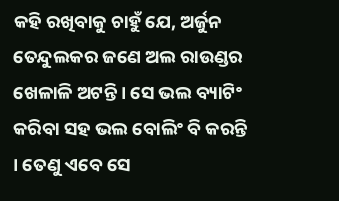କହି ରଖିବାକୁ ଚାହୁଁ ଯେ, ଅର୍ଜୁନ ତେନ୍ଦୁଲକର ଜଣେ ଅଲ ରାଉଣ୍ଡର ଖେଳାଳି ଅଟନ୍ତି । ସେ ଭଲ ବ୍ୟାଟିଂ କରିବା ସହ ଭଲ ବୋଲିଂ ବି କରନ୍ତି । ତେଣୁ ଏବେ ସେ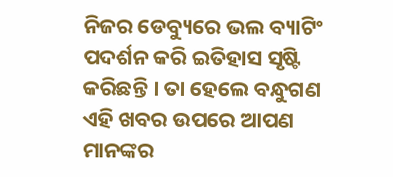ନିଜର ଡେବ୍ୟୁରେ ଭଲ ବ୍ୟାଟିଂ ପଦର୍ଶନ କରି ଇତିହାସ ସୃଷ୍ଟି କରିଛନ୍ତି । ତା ହେଲେ ବନ୍ଧୁଗଣ ଏହି ଖବର ଉପରେ ଆପଣ ମାନଙ୍କର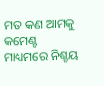ମତ କଣ ଆମକୁ କମେଣ୍ଟ ମାଧ୍ୟମରେ ନିଶ୍ଚୟ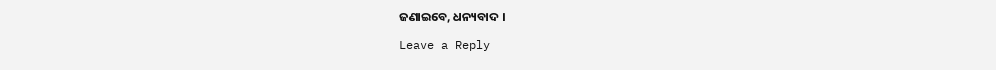ଜଣାଇବେ, ଧନ୍ୟବାଦ ।

Leave a Reply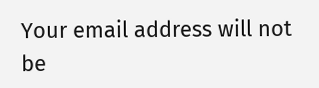Your email address will not be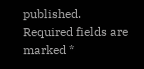published. Required fields are marked *